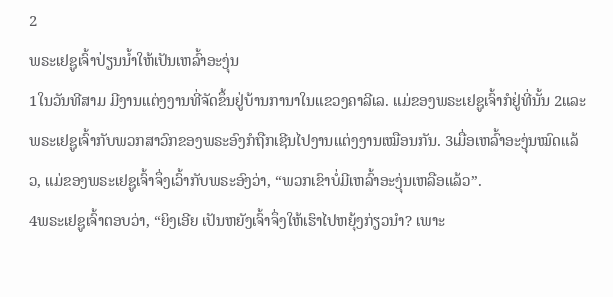2
ພຣະເຢຊູເຈົ້າປ່ຽນນ້ຳໃຫ້ເປັນເຫລົ້າອະງຸ່ນ
1ໃນວັນທີສາມ ມີງານແຕ່ງງານທີ່ຈັດຂຶ້ນຢູ່ບ້ານການາໃນແຂວງຄາລີເລ. ແມ່ຂອງພຣະເຢຊູເຈົ້າກໍຢູ່ທີ່ນັ້ນ 2ແລະ ພຣະເຢຊູເຈົ້າກັບພວກສາວົກຂອງພຣະອົງກໍຖືກເຊີນໄປງານແຕ່ງງານເໝືອນກັນ. 3ເມື່ອເຫລົ້າອະງຸ່ນໝົດແລ້ວ, ແມ່ຂອງພຣະເຢຊູເຈົ້າຈຶ່ງເວົ້າກັບພຣະອົງວ່າ, “ພວກເຂົາບໍ່ມີເຫລົ້າອະງຸ່ນເຫລືອແລ້ວ”.
4ພຣະເຢຊູເຈົ້າຕອບວ່າ, “ຍິງເອີຍ ເປັນຫຍັງເຈົ້າຈຶ່ງໃຫ້ເຮົາໄປຫຍຸ້ງກ່ຽວນໍາ? ເພາະ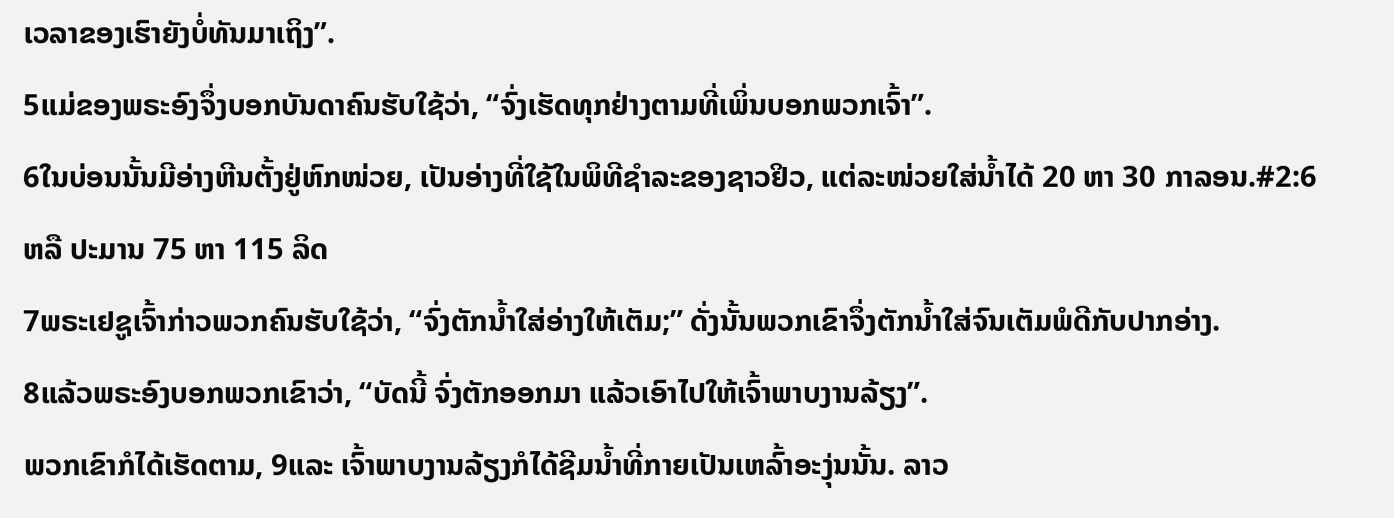ເວລາຂອງເຮົາຍັງບໍ່ທັນມາເຖິງ”.
5ແມ່ຂອງພຣະອົງຈຶ່ງບອກບັນດາຄົນຮັບໃຊ້ວ່າ, “ຈົ່ງເຮັດທຸກຢ່າງຕາມທີ່ເພິ່ນບອກພວກເຈົ້າ”.
6ໃນບ່ອນນັ້ນມີອ່າງຫີນຕັ້ງຢູ່ຫົກໜ່ວຍ, ເປັນອ່າງທີ່ໃຊ້ໃນພິທີຊຳລະຂອງຊາວຢິວ, ແຕ່ລະໜ່ວຍໃສ່ນ້ຳໄດ້ 20 ຫາ 30 ກາລອນ.#2:6 ຫລື ປະມານ 75 ຫາ 115 ລິດ
7ພຣະເຢຊູເຈົ້າກ່າວພວກຄົນຮັບໃຊ້ວ່າ, “ຈົ່ງຕັກນ້ຳໃສ່ອ່າງໃຫ້ເຕັມ;” ດັ່ງນັ້ນພວກເຂົາຈຶ່ງຕັກນ້ຳໃສ່ຈົນເຕັມພໍດີກັບປາກອ່າງ.
8ແລ້ວພຣະອົງບອກພວກເຂົາວ່າ, “ບັດນີ້ ຈົ່ງຕັກອອກມາ ແລ້ວເອົາໄປໃຫ້ເຈົ້າພາບງານລ້ຽງ”.
ພວກເຂົາກໍໄດ້ເຮັດຕາມ, 9ແລະ ເຈົ້າພາບງານລ້ຽງກໍໄດ້ຊີມນ້ຳທີ່ກາຍເປັນເຫລົ້າອະງຸ່ນນັ້ນ. ລາວ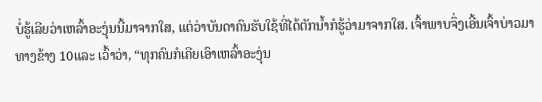ບໍ່ຮູ້ເລີຍວ່າເຫລົ້າອະງຸ່ນນີ້ມາຈາກໃສ, ແຕ່ວ່າບັນດາຄົນຮັບໃຊ້ທີ່ໄດ້ຕັກນ້ຳກໍຮູ້ວ່າມາຈາກໃສ. ເຈົ້າພາບຈຶ່ງເອີ້ນເຈົ້າບ່າວມາທາງຂ້າງ 10ແລະ ເວົ້າວ່າ, “ທຸກຄົນກໍເຄີຍເອົາເຫລົ້າອະງຸ່ນ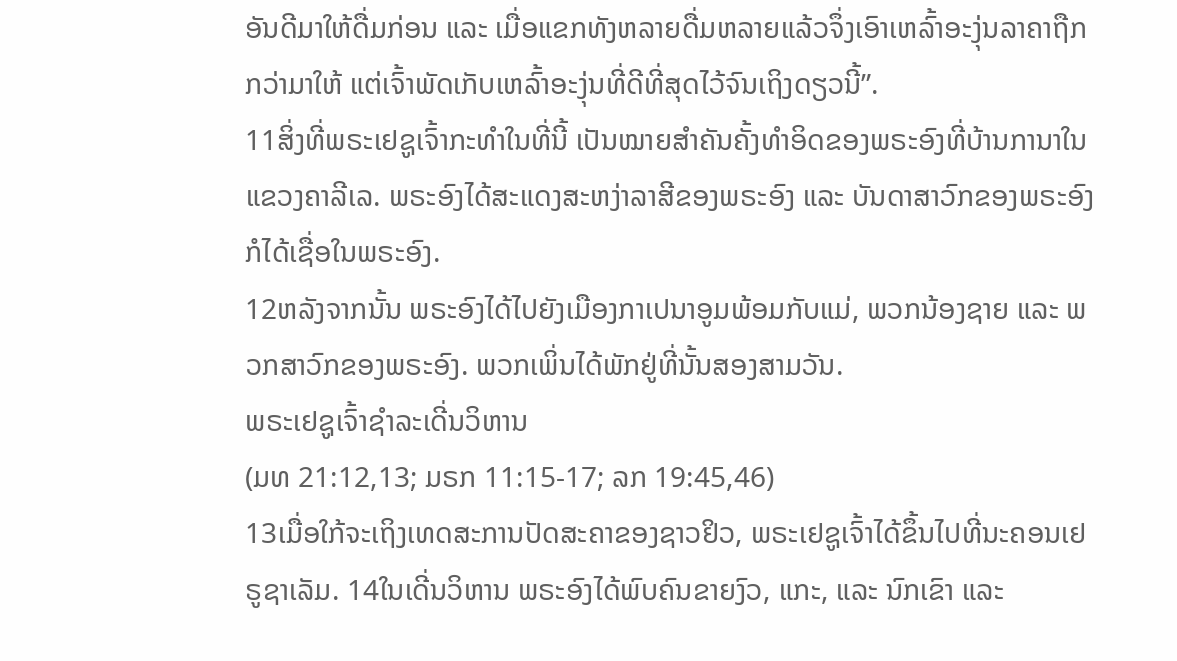ອັນດີມາໃຫ້ດື່ມກ່ອນ ແລະ ເມື່ອແຂກທັງຫລາຍດື່ມຫລາຍແລ້ວຈຶ່ງເອົາເຫລົ້າອະງຸ່ນລາຄາຖືກກວ່າມາໃຫ້ ແຕ່ເຈົ້າພັດເກັບເຫລົ້າອະງຸ່ນທີ່ດີທີ່ສຸດໄວ້ຈົນເຖິງດຽວນີ້”.
11ສິ່ງທີ່ພຣະເຢຊູເຈົ້າກະທຳໃນທີ່ນີ້ ເປັນໝາຍສຳຄັນຄັ້ງທຳອິດຂອງພຣະອົງທີ່ບ້ານການາໃນແຂວງຄາລີເລ. ພຣະອົງໄດ້ສະແດງສະຫງ່າລາສີຂອງພຣະອົງ ແລະ ບັນດາສາວົກຂອງພຣະອົງກໍໄດ້ເຊື່ອໃນພຣະອົງ.
12ຫລັງຈາກນັ້ນ ພຣະອົງໄດ້ໄປຍັງເມືອງກາເປນາອູມພ້ອມກັບແມ່, ພວກນ້ອງຊາຍ ແລະ ພວກສາວົກຂອງພຣະອົງ. ພວກເພິ່ນໄດ້ພັກຢູ່ທີ່ນັ້ນສອງສາມວັນ.
ພຣະເຢຊູເຈົ້າຊຳລະເດີ່ນວິຫານ
(ມທ 21:12,13; ມຣກ 11:15-17; ລກ 19:45,46)
13ເມື່ອໃກ້ຈະເຖິງເທດສະການປັດສະຄາຂອງຊາວຢິວ, ພຣະເຢຊູເຈົ້າໄດ້ຂຶ້ນໄປທີ່ນະຄອນເຢຣູຊາເລັມ. 14ໃນເດີ່ນວິຫານ ພຣະອົງໄດ້ພົບຄົນຂາຍງົວ, ແກະ, ແລະ ນົກເຂົາ ແລະ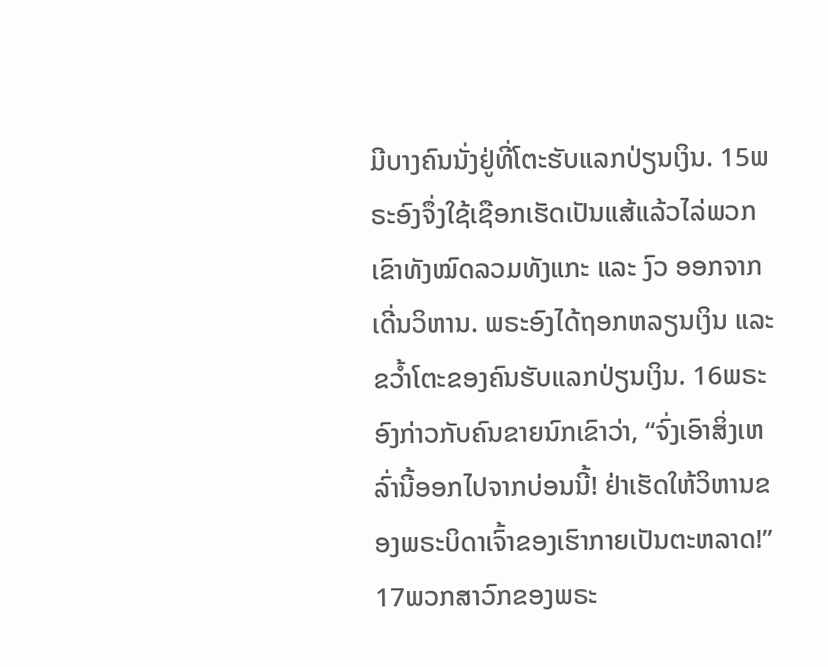ມີບາງຄົນນັ່ງຢູ່ທີ່ໂຕະຮັບແລກປ່ຽນເງິນ. 15ພຣະອົງຈຶ່ງໃຊ້ເຊືອກເຮັດເປັນແສ້ແລ້ວໄລ່ພວກເຂົາທັງໝົດລວມທັງແກະ ແລະ ງົວ ອອກຈາກເດີ່ນວິຫານ. ພຣະອົງໄດ້ຖອກຫລຽນເງິນ ແລະ ຂວ້ຳໂຕະຂອງຄົນຮັບແລກປ່ຽນເງິນ. 16ພຣະອົງກ່າວກັບຄົນຂາຍນົກເຂົາວ່າ, “ຈົ່ງເອົາສິ່ງເຫລົ່ານີ້ອອກໄປຈາກບ່ອນນີ້! ຢ່າເຮັດໃຫ້ວິຫານຂອງພຣະບິດາເຈົ້າຂອງເຮົາກາຍເປັນຕະຫລາດ!” 17ພວກສາວົກຂອງພຣະ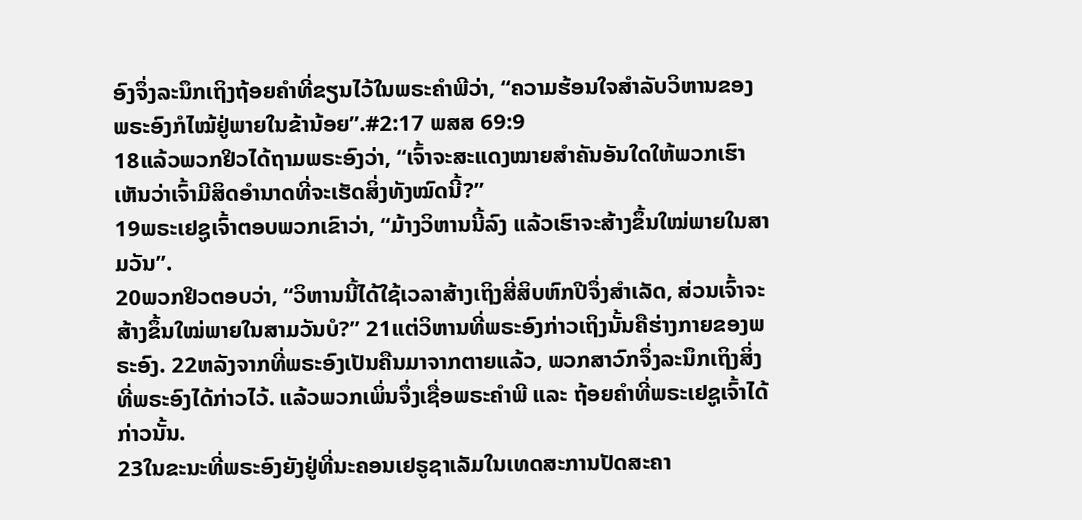ອົງຈຶ່ງລະນຶກເຖິງຖ້ອຍຄຳທີ່ຂຽນໄວ້ໃນພຣະຄຳພີວ່າ, “ຄວາມຮ້ອນໃຈສຳລັບວິຫານຂອງພຣະອົງກໍໄໝ້ຢູ່ພາຍໃນຂ້ານ້ອຍ”.#2:17 ພສສ 69:9
18ແລ້ວພວກຢິວໄດ້ຖາມພຣະອົງວ່າ, “ເຈົ້າຈະສະແດງໝາຍສຳຄັນອັນໃດໃຫ້ພວກເຮົາເຫັນວ່າເຈົ້າມີສິດອຳນາດທີ່ຈະເຮັດສິ່ງທັງໝົດນີ້?”
19ພຣະເຢຊູເຈົ້າຕອບພວກເຂົາວ່າ, “ມ້າງວິຫານນີ້ລົງ ແລ້ວເຮົາຈະສ້າງຂຶ້ນໃໝ່ພາຍໃນສາມວັນ”.
20ພວກຢິວຕອບວ່າ, “ວິຫານນີ້ໄດ້ໃຊ້ເວລາສ້າງເຖິງສີ່ສິບຫົກປີຈຶ່ງສຳເລັດ, ສ່ວນເຈົ້າຈະສ້າງຂຶ້ນໃໝ່ພາຍໃນສາມວັນບໍ?” 21ແຕ່ວິຫານທີ່ພຣະອົງກ່າວເຖິງນັ້ນຄືຮ່າງກາຍຂອງພຣະອົງ. 22ຫລັງຈາກທີ່ພຣະອົງເປັນຄືນມາຈາກຕາຍແລ້ວ, ພວກສາວົກຈຶ່ງລະນຶກເຖິງສິ່ງທີ່ພຣະອົງໄດ້ກ່າວໄວ້. ແລ້ວພວກເພິ່ນຈຶ່ງເຊື່ອພຣະຄຳພີ ແລະ ຖ້ອຍຄຳທີ່ພຣະເຢຊູເຈົ້າໄດ້ກ່າວນັ້ນ.
23ໃນຂະນະທີ່ພຣະອົງຍັງຢູ່ທີ່ນະຄອນເຢຣູຊາເລັມໃນເທດສະການປັດສະຄາ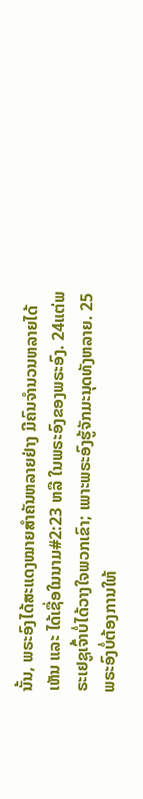ນັ້ນ, ພຣະອົງໄດ້ສະແດງໝາຍສຳຄັນຫລາຍຢ່າງ ມີຄົນຈໍານວນຫລາຍໄດ້ເຫັນ ແລະ ໄດ້ເຊື່ອໃນນາມ#2:23 ຫລື ໃນພຣະອົງຂອງພຣະອົງ. 24ແຕ່ພຣະເຢຊູເຈົ້າບໍ່ໄດ້ວາງໃຈພວກເຂົາ; ເພາະພຣະອົງຮູ້ຈັກມະນຸດທັງຫລາຍ. 25ພຣະອົງບໍ່ຕ້ອງການໃຫ້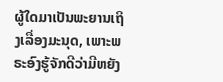ຜູ້ໃດມາເປັນພະຍານເຖິງເລື່ອງມະນຸດ, ເພາະພຣະອົງຮູ້ຈັກດີວ່າມີຫຍັງ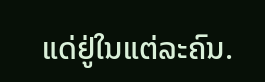ແດ່ຢູ່ໃນແຕ່ລະຄົນ.